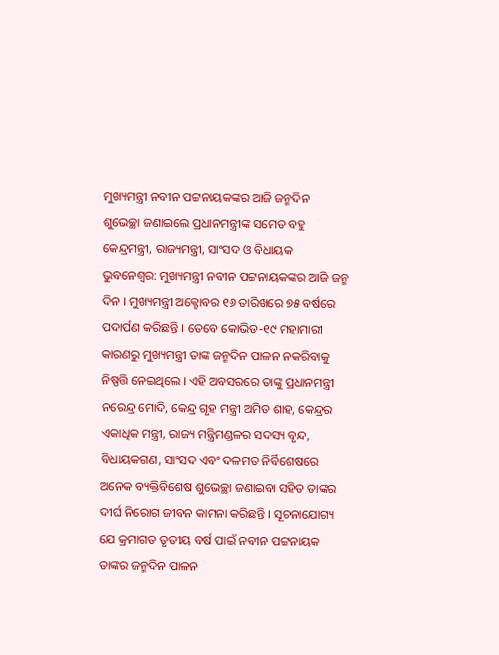ମୁଖ୍ୟମନ୍ତ୍ରୀ ନବୀନ ପଟ୍ଟନାୟକଙ୍କର ଆଜି ଜନ୍ମଦିନ
ଶୁଭେଚ୍ଛା ଜଣାଇଲେ ପ୍ରଧାନମନ୍ତ୍ରୀଙ୍କ ସମେତ ବହୁ କେନ୍ଦ୍ରମନ୍ତ୍ରୀ, ରାଜ୍ୟମନ୍ତ୍ରୀ, ସାଂସଦ ଓ ବିଧାୟକ
ଭୁବନେଶ୍ୱର: ମୁଖ୍ୟମନ୍ତ୍ରୀ ନବୀନ ପଟ୍ଟନାୟକଙ୍କର ଆଜି ଜନ୍ମ ଦିନ । ମୁଖ୍ୟମନ୍ତ୍ରୀ ଅକ୍ଟୋବର ୧୬ ତାରିଖରେ ୭୫ ବର୍ଷରେ ପଦାର୍ପଣ କରିଛନ୍ତି । ତେବେ କୋଭିଡ-୧୯ ମହାମାରୀ କାରଣରୁ ମୁଖ୍ୟମନ୍ତ୍ରୀ ତାଙ୍କ ଜନ୍ମଦିନ ପାଳନ ନକରିବାକୁ ନିଷ୍ପତ୍ତି ନେଇଥିଲେ । ଏହି ଅବସରରେ ତାଙ୍କୁ ପ୍ରଧାନମନ୍ତ୍ରୀ ନରେନ୍ଦ୍ର ମୋଦି, କେନ୍ଦ୍ର ଗୃହ ମନ୍ତ୍ରୀ ଅମିତ ଶାହ, କେନ୍ଦ୍ରର ଏକାଧିକ ମନ୍ତ୍ରୀ, ରାଜ୍ୟ ମନ୍ତ୍ରିମଣ୍ଡଳର ସଦସ୍ୟ ବୃନ୍ଦ, ବିଧାୟକଗଣ, ସାଂସଦ ଏବଂ ଦଳମତ ନିର୍ବିଶେଷରେ ଅନେକ ବ୍ୟକ୍ତିବିଶେଷ ଶୁଭେଚ୍ଛା ଜଣାଇବା ସହିତ ତାଙ୍କର ଦୀର୍ଘ ନିରୋଗ ଜୀବନ କାମନା କରିଛନ୍ତି । ସୂଚନାଯୋଗ୍ୟ ଯେ କ୍ରମାଗତ ତୃତୀୟ ବର୍ଷ ପାଇଁ ନବୀନ ପଟ୍ଟନାୟକ ତାଙ୍କର ଜନ୍ମଦିନ ପାଳନ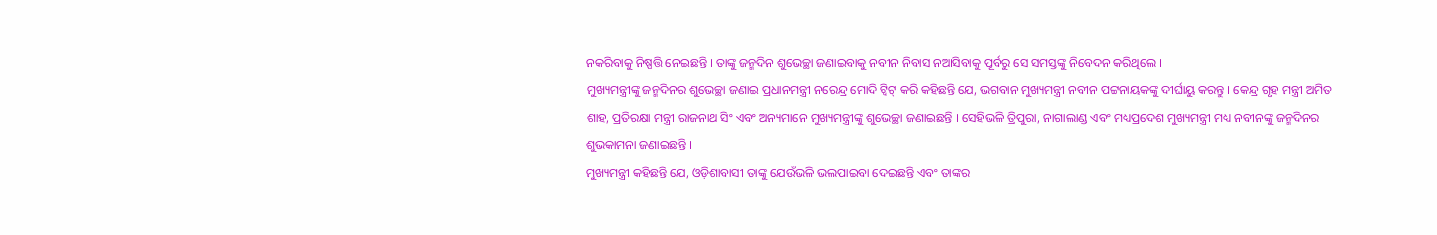ନକରିବାକୁ ନିଷ୍ପତ୍ତି ନେଇଛନ୍ତି । ତାଙ୍କୁ ଜନ୍ମଦିନ ଶୁଭେଚ୍ଛା ଜଣାଇବାକୁ ନବୀନ ନିବାସ ନଆସିବାକୁ ପୂର୍ବରୁ ସେ ସମସ୍ତଙ୍କୁ ନିବେଦନ କରିଥିଲେ ।
ମୁଖ୍ୟମନ୍ତ୍ରୀଙ୍କୁ ଜନ୍ମଦିନର ଶୁଭେଚ୍ଛା ଜଣାଇ ପ୍ରଧାନମନ୍ତ୍ରୀ ନରେନ୍ଦ୍ର ମୋଦି ଟ୍ୱିଟ୍ କରି କହିଛନ୍ତି ଯେ, ଭଗବାନ ମୁଖ୍ୟମନ୍ତ୍ରୀ ନବୀନ ପଟ୍ଟନାୟକଙ୍କୁ ଦୀର୍ଘାୟୁ କରନ୍ତୁ । କେନ୍ଦ୍ର ଗୃହ ମନ୍ତ୍ରୀ ଅମିତ ଶାହ, ପ୍ରତିରକ୍ଷା ମନ୍ତ୍ରୀ ରାଜନାଥ ସିଂ ଏବଂ ଅନ୍ୟମାନେ ମୁଖ୍ୟମନ୍ତ୍ରୀଙ୍କୁ ଶୁଭେଚ୍ଛା ଜଣାଇଛନ୍ତି । ସେହିଭଳି ତ୍ରିପୁରା, ନାଗାଲାଣ୍ଡ ଏବଂ ମଧ୍ୟପ୍ରଦେଶ ମୁଖ୍ୟମନ୍ତ୍ରୀ ମଧ୍ୟ ନବୀନଙ୍କୁ ଜନ୍ମଦିନର ଶୁଭକାମନା ଜଣାଇଛନ୍ତି ।
ମୁଖ୍ୟମନ୍ତ୍ରୀ କହିଛନ୍ତି ଯେ, ଓଡ଼ିଶାବାସୀ ତାଙ୍କୁ ଯେଉଁଭଳି ଭଲପାଇବା ଦେଇଛନ୍ତି ଏବଂ ତାଙ୍କର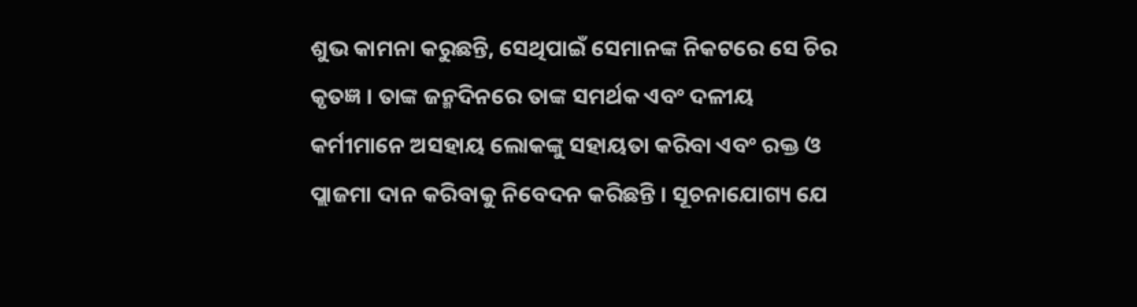ଶୁଭ କାମନା କରୁଛନ୍ତି, ସେଥିପାଇଁ ସେମାନଙ୍କ ନିକଟରେ ସେ ଚିର କୃତଜ୍ଞ । ତାଙ୍କ ଜନ୍ମଦିନରେ ତାଙ୍କ ସମର୍ଥକ ଏବଂ ଦଳୀୟ କର୍ମୀମାନେ ଅସହାୟ ଲୋକଙ୍କୁ ସହାୟତା କରିବା ଏବଂ ରକ୍ତ ଓ ପ୍ଲାଜମା ଦାନ କରିବାକୁ ନିବେଦନ କରିଛନ୍ତି । ସୂଚନାଯୋଗ୍ୟ ଯେ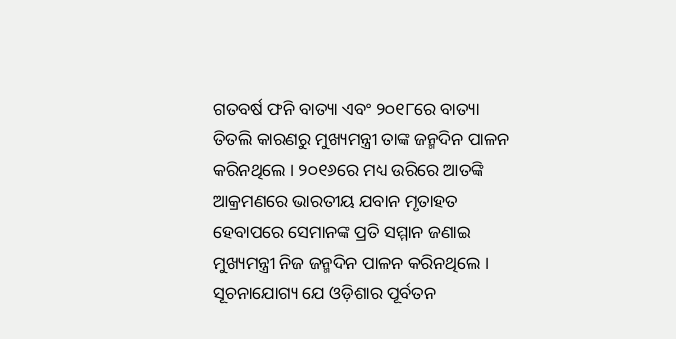ଗତବର୍ଷ ଫନି ବାତ୍ୟା ଏବଂ ୨୦୧୮ରେ ବାତ୍ୟା ତିତଲି କାରଣରୁ ମୁଖ୍ୟମନ୍ତ୍ରୀ ତାଙ୍କ ଜନ୍ମଦିନ ପାଳନ କରିନଥିଲେ । ୨୦୧୬ରେ ମଧ୍ୟ ଉରିରେ ଆତଙ୍କି ଆକ୍ରମଣରେ ଭାରତୀୟ ଯବାନ ମୃତାହତ ହେବାପରେ ସେମାନଙ୍କ ପ୍ରତି ସମ୍ମାନ ଜଣାଇ ମୁଖ୍ୟମନ୍ତ୍ରୀ ନିଜ ଜନ୍ମଦିନ ପାଳନ କରିନଥିଲେ । ସୂଚନାଯୋଗ୍ୟ ଯେ ଓଡ଼ିଶାର ପୂର୍ବତନ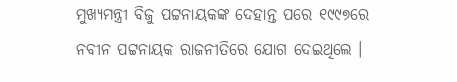ମୁଖ୍ୟମନ୍ତ୍ରୀ ବିଜୁ ପଟ୍ଟନାୟକଙ୍କ ଦେହାନ୍ତ ପରେ ୧୯୯୭ରେ ନବୀନ ପଟ୍ଟନାୟକ ରାଜନୀତିରେ ଯୋଗ ଦେଇଥିଲେ ।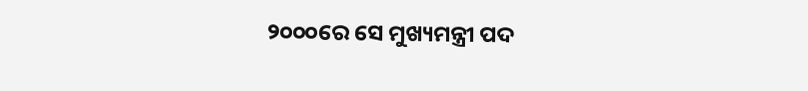୨୦୦୦ରେ ସେ ମୁଖ୍ୟମନ୍ତ୍ରୀ ପଦ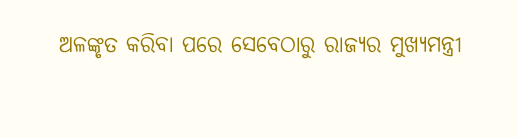ଅଳଙ୍କୃତ କରିବା ପରେ ସେବେଠାରୁ ରାଜ୍ୟର ମୁଖ୍ୟମନ୍ତ୍ରୀ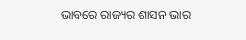ଭାବରେ ରାଜ୍ୟର ଶାସନ ଭାର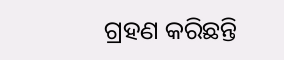ଗ୍ରହଣ କରିଛନ୍ତି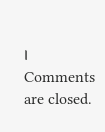।
Comments are closed.